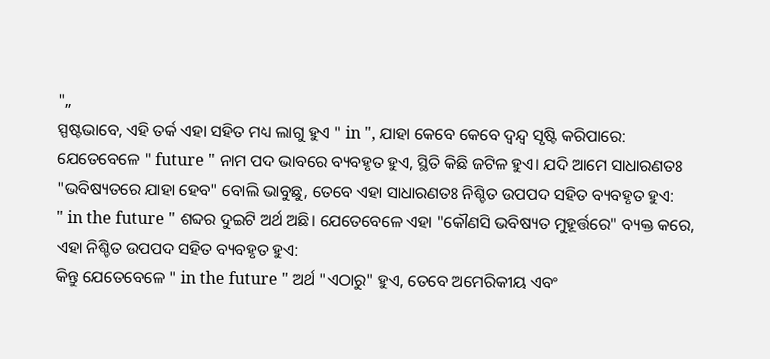"„
ସ୍ପଷ୍ଟଭାବେ, ଏହି ତର୍କ ଏହା ସହିତ ମଧ୍ୟ ଲାଗୁ ହୁଏ " in ", ଯାହା କେବେ କେବେ ଦ୍ୱନ୍ଦ୍ୱ ସୃଷ୍ଟି କରିପାରେ:
ଯେତେବେଳେ " future " ନାମ ପଦ ଭାବରେ ବ୍ୟବହୃତ ହୁଏ, ସ୍ଥିତି କିଛି ଜଟିଳ ହୁଏ। ଯଦି ଆମେ ସାଧାରଣତଃ "ଭବିଷ୍ୟତରେ ଯାହା ହେବ" ବୋଲି ଭାବୁଛୁ, ତେବେ ଏହା ସାଧାରଣତଃ ନିଶ୍ଚିତ ଉପପଦ ସହିତ ବ୍ୟବହୃତ ହୁଏ:
" in the future " ଶବ୍ଦର ଦୁଇଟି ଅର୍ଥ ଅଛି। ଯେତେବେଳେ ଏହା "କୌଣସି ଭବିଷ୍ୟତ ମୁହୂର୍ତ୍ତରେ" ବ୍ୟକ୍ତ କରେ, ଏହା ନିଶ୍ଚିତ ଉପପଦ ସହିତ ବ୍ୟବହୃତ ହୁଏ:
କିନ୍ତୁ ଯେତେବେଳେ " in the future " ଅର୍ଥ "ଏଠାରୁ" ହୁଏ, ତେବେ ଅମେରିକୀୟ ଏବଂ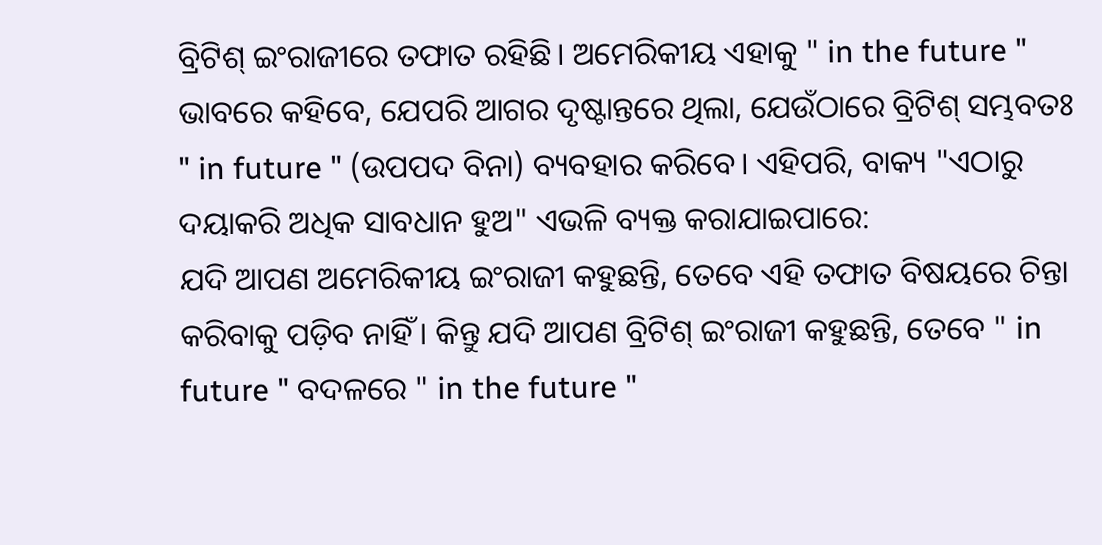ବ୍ରିଟିଶ୍ ଇଂରାଜୀରେ ତଫାତ ରହିଛି। ଅମେରିକୀୟ ଏହାକୁ " in the future " ଭାବରେ କହିବେ, ଯେପରି ଆଗର ଦୃଷ୍ଟାନ୍ତରେ ଥିଲା, ଯେଉଁଠାରେ ବ୍ରିଟିଶ୍ ସମ୍ଭବତଃ " in future " (ଉପପଦ ବିନା) ବ୍ୟବହାର କରିବେ। ଏହିପରି, ବାକ୍ୟ "ଏଠାରୁ ଦୟାକରି ଅଧିକ ସାବଧାନ ହୁଅ" ଏଭଳି ବ୍ୟକ୍ତ କରାଯାଇପାରେ:
ଯଦି ଆପଣ ଅମେରିକୀୟ ଇଂରାଜୀ କହୁଛନ୍ତି, ତେବେ ଏହି ତଫାତ ବିଷୟରେ ଚିନ୍ତା କରିବାକୁ ପଡ଼ିବ ନାହିଁ। କିନ୍ତୁ ଯଦି ଆପଣ ବ୍ରିଟିଶ୍ ଇଂରାଜୀ କହୁଛନ୍ତି, ତେବେ " in future " ବଦଳରେ " in the future "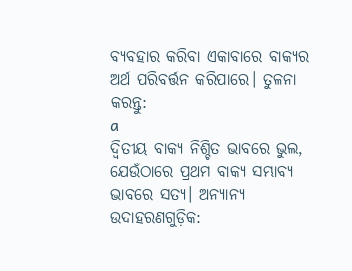ବ୍ୟବହାର କରିବା ଏକାବାରେ ବାକ୍ୟର ଅର୍ଥ ପରିବର୍ତ୍ତନ କରିପାରେ। ତୁଳନା କରନ୍ତୁ:
a
ଦ୍ୱିତୀୟ ବାକ୍ୟ ନିଶ୍ଚିତ ଭାବରେ ଭୁଲ, ଯେଉଁଠାରେ ପ୍ରଥମ ବାକ୍ୟ ସମ୍ଭାବ୍ୟ ଭାବରେ ସତ୍ୟ। ଅନ୍ୟାନ୍ୟ ଉଦାହରଣଗୁଡ଼ିକ: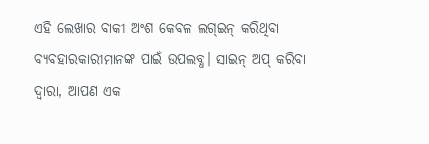ଏହି ଲେଖାର ବାକୀ ଅଂଶ କେବଳ ଲଗ୍ଇନ୍ କରିଥିବା ବ୍ୟବହାରକାରୀମାନଙ୍କ ପାଇଁ ଉପଲବ୍ଧ। ସାଇନ୍ ଅପ୍ କରିବା ଦ୍ୱାରା, ଆପଣ ଏକ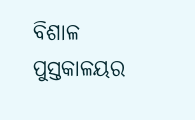ବିଶାଳ ପୁସ୍ତକାଳୟର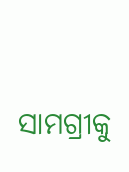ସାମଗ୍ରୀକୁ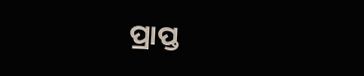ପ୍ରାପ୍ତ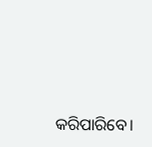କରିପାରିବେ।